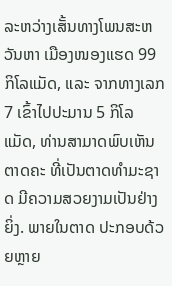ລະຫວ່າງເສັ້ນທາງໂພນສະຫວັນຫາ ເມືອງໜອງແຮດ 99 ກິໂລແມັດ, ແລະ ຈາກທາງເລກ 7 ເຂົ້າໄປປະມານ 5 ກິໂລແມັດ, ທ່ານສາມາດພົບເຫັນຕາດຄະ ທີ່ເປັນຕາດທຳມະຊາດ ມີຄວາມສວຍງາມເປັນຢ່າງຍິ່ງ. ພາຍໃນຕາດ ປະກອບດ້ວຍຫຼາຍ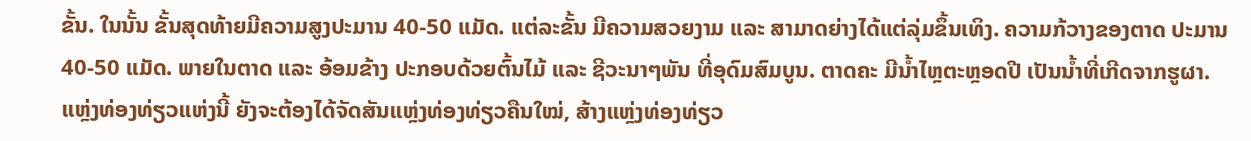ຂັ້ນ. ໃນນັ້ນ ຂັ້ນສຸດທ້າຍມີຄວາມສູງປະມານ 40-50 ແມັດ. ແຕ່ລະຂັ້ນ ມີຄວາມສວຍງາມ ແລະ ສາມາດຍ່າງໄດ້ແຕ່ລຸ່ມຂຶ້ນເທິງ. ຄວາມກ້ວາງຂອງຕາດ ປະມານ 40-50 ແມັດ. ພາຍໃນຕາດ ແລະ ອ້ອມຂ້າງ ປະກອບດ້ວຍຕົ້ນໄມ້ ແລະ ຊີວະນາໆພັນ ທີ່ອຸດົມສົມບູນ. ຕາດຄະ ມີນ້ຳໄຫຼຕະຫຼອດປີ ເປັນນ້ຳທີ່ເກີດຈາກຮູຜາ.
ແຫຼ່ງທ່ອງທ່ຽວແຫ່ງນີ້ ຍັງຈະຕ້ອງໄດ້ຈັດສັນແຫຼ່ງທ່ອງທ່ຽວຄືນໃໝ່, ສ້າງແຫຼ່ງທ່ອງທ່ຽວ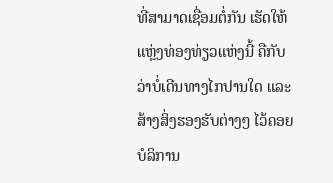ທີ່ສາມາດເຊື່ອມຕໍ່ກັນ ເຮັດໃຫ້ແຫຼ່ງທ່ອງທ່ຽວແຫ່ງນີ້ ຄືກັບວ່າບໍ່ເດີນທາງໄກປານໃດ ແລະ ສ້າງສິ່ງຮອງຮັບຕ່າງໆ ໄວ້ຄອຍບໍລິການ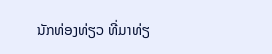ນັກທ່ອງທ່ຽວ ທີ່ມາທ່ຽ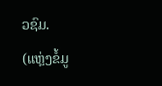ວຊົມ.
(ແຫຼ່ງຂໍ້ມູ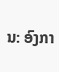ນ: ອົງກາ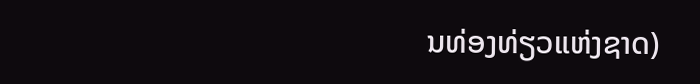ນທ່ອງທ່ຽວແຫ່ງຊາດ)